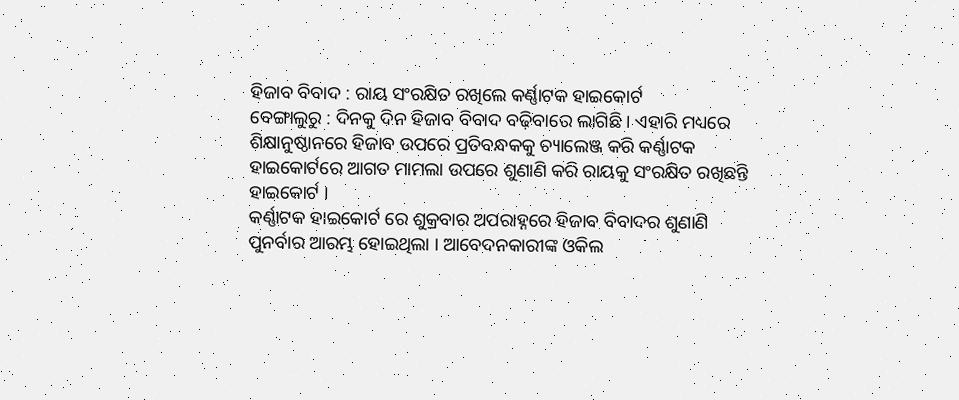ହିଜାବ ବିବାଦ : ରାୟ ସଂରକ୍ଷିତ ରଖିଲେ କର୍ଣ୍ଣାଟକ ହାଇକୋର୍ଟ
ବେଙ୍ଗାଲୁରୁ : ଦିନକୁ ଦିନ ହିଜାବ ବିବାଦ ବଢ଼ିବାରେ ଲାଗିଛି । ଏହାରି ମଧ୍ୟରେ ଶିକ୍ଷାନୁଷ୍ଠାନରେ ହିଜାବ ଉପରେ ପ୍ରତିବନ୍ଧକକୁ ଚ୍ୟାଲେଞ୍ଜ କରି କର୍ଣ୍ଣାଟକ ହାଇକୋର୍ଟରେ ଆଗତ ମାମଲା ଉପରେ ଶୁଣାଣି କରି ରାୟକୁ ସଂରକ୍ଷିତ ରଖିଛନ୍ତି ହାଇକୋର୍ଟ ।
କର୍ଣ୍ଣାଟକ ହାଇକୋର୍ଟ ରେ ଶୁକ୍ରବାର ଅପରାହ୍ନରେ ହିଜାବ ବିବାଦର ଶୁଣାଣି ପୁନର୍ବାର ଆରମ୍ଭ ହୋଇଥିଲା । ଆବେଦନକାରୀଙ୍କ ଓକିଲ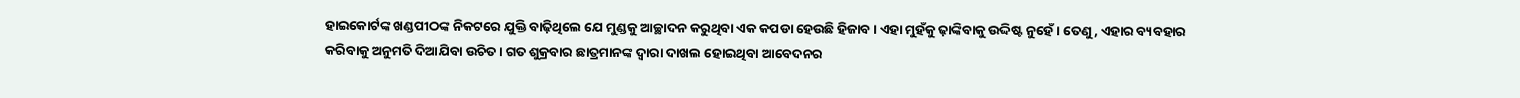ହାଇକୋର୍ଟଙ୍କ ଖଣ୍ଡପୀଠଙ୍କ ନିକଟରେ ଯୁକ୍ତି ବାଢ଼ିଥିଲେ ଯେ ମୁଣ୍ଡକୁ ଆଚ୍ଛାଦନ କରୁଥିବା ଏକ କପଡା ହେଉଛି ହିଜାବ । ଏହା ମୁହଁକୁ ଢ଼ାଙ୍କିବାକୁ ଉଦ୍ଦିଷ୍ଟ ନୁହେଁ । ତେଣୁ, ଏହାର ବ୍ୟବହାର କରିବାକୁ ଅନୁମତି ଦିଆଯିବା ଉଚିତ । ଗତ ଶୁକ୍ରବାର ଛାତ୍ରମାନଙ୍କ ଦ୍ୱାରା ଦାଖଲ ହୋଇଥିବା ଆବେଦନର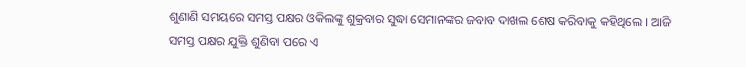ଶୁଣାଣି ସମୟରେ ସମସ୍ତ ପକ୍ଷର ଓକିଲଙ୍କୁ ଶୁକ୍ରବାର ସୁଦ୍ଧା ସେମାନଙ୍କର ଜବାବ ଦାଖଲ ଶେଷ କରିବାକୁ କହିଥିଲେ । ଆଜି ସମସ୍ତ ପକ୍ଷର ଯୁକ୍ତି ଶୁଣିବା ପରେ ଏ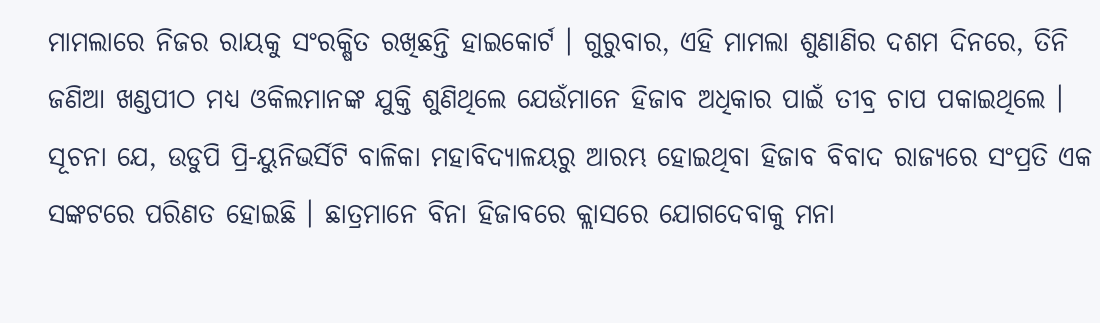ମାମଲାରେ ନିଜର ରାୟକୁ ସଂରକ୍ଷିତ ରଖିଛନ୍ତି ହାଇକୋର୍ଟ । ଗୁରୁବାର, ଏହି ମାମଲା ଶୁଣାଣିର ଦଶମ ଦିନରେ, ତିନି ଜଣିଆ ଖଣ୍ଡପୀଠ ମଧ୍ୟ ଓକିଲମାନଙ୍କ ଯୁକ୍ତି ଶୁଣିଥିଲେ ଯେଉଁମାନେ ହିଜାବ ଅଧିକାର ପାଇଁ ତୀବ୍ର ଚାପ ପକାଇଥିଲେ ।
ସୂଚନା ଯେ, ଉଡୁପି ପ୍ରି-ୟୁନିଭର୍ସିଟି ବାଳିକା ମହାବିଦ୍ୟାଳୟରୁ ଆରମ୍ଭ ହୋଇଥିବା ହିଜାବ ବିବାଦ ରାଜ୍ୟରେ ସଂପ୍ରତି ଏକ ସଙ୍କଟରେ ପରିଣତ ହୋଇଛି । ଛାତ୍ରମାନେ ବିନା ହିଜାବରେ କ୍ଲାସରେ ଯୋଗଦେବାକୁ ମନା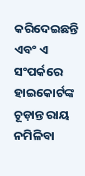କରିଦେଇଛନ୍ତି ଏବଂ ଏ ସଂପର୍କରେ ହାଇକୋର୍ଟଙ୍କ ଚୂଡ଼ାନ୍ତ ରାୟ ନମିଳିବା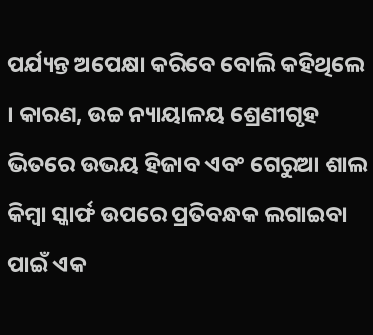ପର୍ଯ୍ୟନ୍ତ ଅପେକ୍ଷା କରିବେ ବୋଲି କହିଥିଲେ । କାରଣ, ଉଚ୍ଚ ନ୍ୟାୟାଳୟ ଶ୍ରେଣୀଗୃହ ଭିତରେ ଉଭୟ ହିଜାବ ଏବଂ ଗେରୁଆ ଶାଲ କିମ୍ବା ସ୍କାର୍ଫ ଉପରେ ପ୍ରତିବନ୍ଧକ ଲଗାଇବା ପାଇଁ ଏକ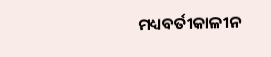ମଧ୍ୟବର୍ତୀକାଳୀନ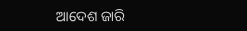ଆଦେଶ ଜାରି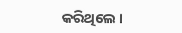କରିଥିଲେ ।